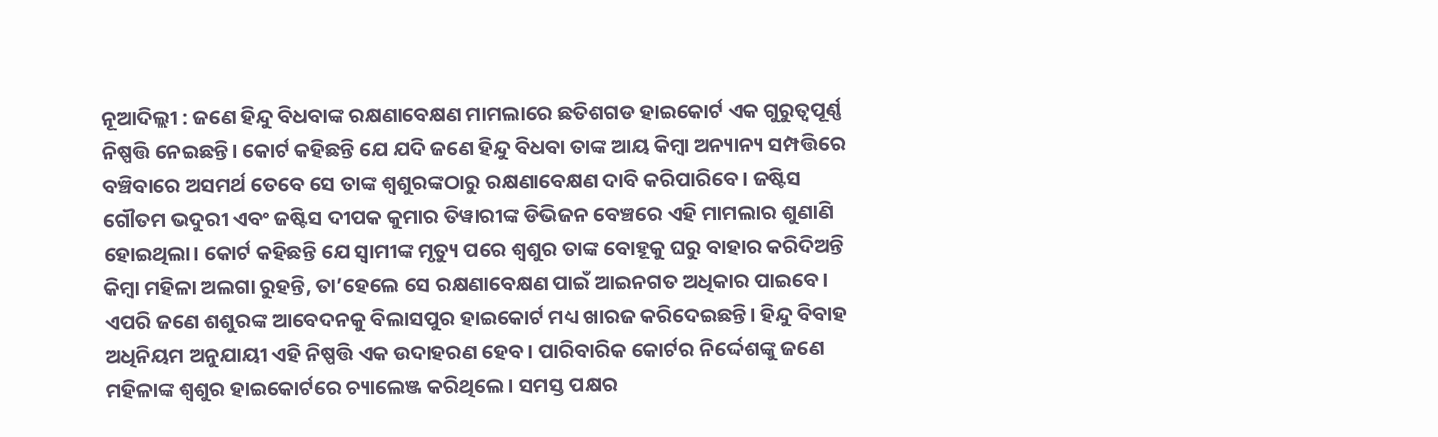ନୂଆଦିଲ୍ଲୀ : ଜଣେ ହିନ୍ଦୁ ବିଧବାଙ୍କ ରକ୍ଷଣାବେକ୍ଷଣ ମାମଲାରେ ଛତିଶଗଡ ହାଇକୋର୍ଟ ଏକ ଗୁରୁତ୍ୱପୂର୍ଣ୍ଣ ନିଷ୍ପତ୍ତି ନେଇଛନ୍ତି। କୋର୍ଟ କହିଛନ୍ତି ଯେ ଯଦି ଜଣେ ହିନ୍ଦୁ ବିଧବା ତାଙ୍କ ଆୟ କିମ୍ବା ଅନ୍ୟାନ୍ୟ ସମ୍ପତ୍ତିରେ ବଞ୍ଚିବାରେ ଅସମର୍ଥ ତେବେ ସେ ତାଙ୍କ ଶ୍ୱଶୁରଙ୍କଠାରୁ ରକ୍ଷଣାବେକ୍ଷଣ ଦାବି କରିପାରିବେ। ଜଷ୍ଟିସ ଗୌତମ ଭଦୁରୀ ଏବଂ ଜଷ୍ଟିସ ଦୀପକ କୁମାର ତିୱାରୀଙ୍କ ଡିଭିଜନ ବେଞ୍ଚରେ ଏହି ମାମଲାର ଶୁଣାଣି ହୋଇଥିଲା। କୋର୍ଟ କହିଛନ୍ତି ଯେ ସ୍ୱାମୀଙ୍କ ମୃତ୍ୟୁ ପରେ ଶ୍ୱଶୁର ତାଙ୍କ ବୋହୂକୁ ଘରୁ ବାହାର କରିଦିଅନ୍ତି କିମ୍ବା ମହିଳା ଅଲଗା ରୁହନ୍ତି, ତା’ହେଲେ ସେ ରକ୍ଷଣାବେକ୍ଷଣ ପାଇଁ ଆଇନଗତ ଅଧିକାର ପାଇବେ।
ଏପରି ଜଣେ ଶଶୁରଙ୍କ ଆବେଦନକୁ ବିଲାସପୁର ହାଇକୋର୍ଟ ମଧ୍ୟ ଖାରଜ କରିଦେଇଛନ୍ତି। ହିନ୍ଦୁ ବିବାହ ଅଧିନିୟମ ଅନୁଯାୟୀ ଏହି ନିଷ୍ପତ୍ତି ଏକ ଉଦାହରଣ ହେବ। ପାରିବାରିକ କୋର୍ଟର ନିର୍ଦ୍ଦେଶଙ୍କୁ ଜଣେ ମହିଳାଙ୍କ ଶ୍ୱଶୁର ହାଇକୋର୍ଟରେ ଚ୍ୟାଲେଞ୍ଜ କରିଥିଲେ। ସମସ୍ତ ପକ୍ଷର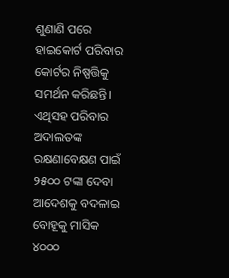ଶୁଣାଣି ପରେ ହାଇକୋର୍ଟ ପରିବାର କୋର୍ଟର ନିଷ୍ପତ୍ତିକୁ ସମର୍ଥନ କରିଛନ୍ତି। ଏଥିସହ ପରିବାର ଅଦାଲତଙ୍କ ରକ୍ଷଣାବେକ୍ଷଣ ପାଇଁ ୨୫୦୦ ଟଙ୍କା ଦେବା ଆଦେଶକୁ ବଦଳାଇ ବୋହୂକୁ ମାସିକ ୪୦୦୦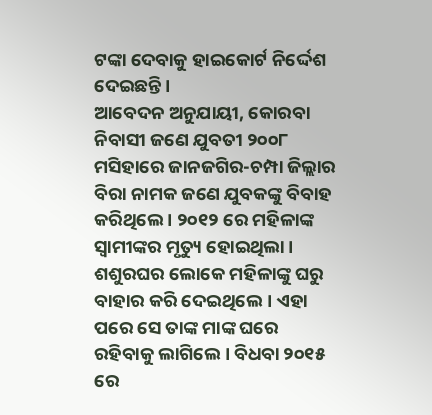ଟଙ୍କା ଦେବାକୁ ହାଇକୋର୍ଟ ନିର୍ଦ୍ଦେଶ ଦେଇଛନ୍ତି ।
ଆବେଦନ ଅନୁଯାୟୀ, କୋରବା ନିବାସୀ ଜଣେ ଯୁବତୀ ୨୦୦୮ ମସିହାରେ ଜାନଜଗିର-ଚମ୍ପା ଜିଲ୍ଲାର ବିରା ନାମକ ଜଣେ ଯୁବକଙ୍କୁ ବିବାହ କରିଥିଲେ । ୨୦୧୨ ରେ ମହିଳାଙ୍କ ସ୍ୱାମୀଙ୍କର ମୃତ୍ୟୁ ହୋଇଥିଲା । ଶଶୁରଘର ଲୋକେ ମହିଳାଙ୍କୁ ଘରୁ ବାହାର କରି ଦେଇଥିଲେ। ଏହା ପରେ ସେ ତାଙ୍କ ମାଙ୍କ ଘରେ ରହିବାକୁ ଲାଗିଲେ । ବିଧବା ୨୦୧୫ ରେ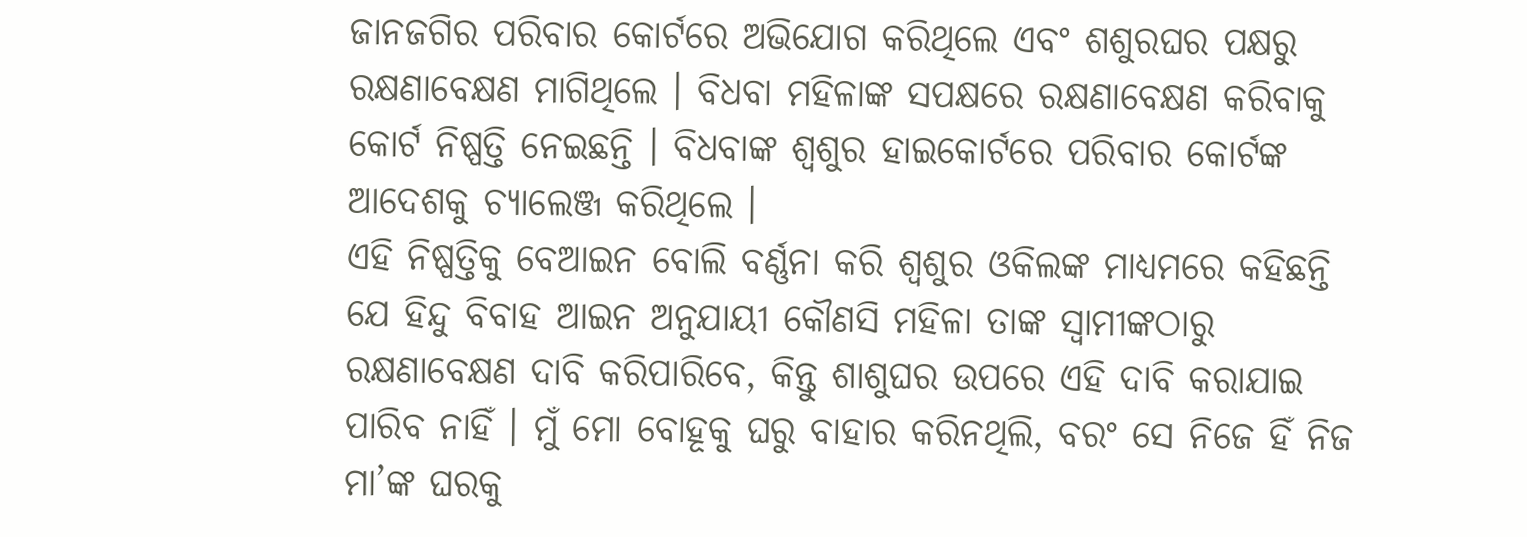ଜାନଜଗିର ପରିବାର କୋର୍ଟରେ ଅଭିଯୋଗ କରିଥିଲେ ଏବଂ ଶଶୁରଘର ପକ୍ଷରୁ ରକ୍ଷଣାବେକ୍ଷଣ ମାଗିଥିଲେ । ବିଧବା ମହିଳାଙ୍କ ସପକ୍ଷରେ ରକ୍ଷଣାବେକ୍ଷଣ କରିବାକୁ କୋର୍ଟ ନିଷ୍ପତ୍ତି ନେଇଛନ୍ତି । ବିଧବାଙ୍କ ଶ୍ୱଶୁର ହାଇକୋର୍ଟରେ ପରିବାର କୋର୍ଟଙ୍କ ଆଦେଶକୁ ଚ୍ୟାଲେଞ୍ଜ କରିଥିଲେ ।
ଏହି ନିଷ୍ପତ୍ତିକୁ ବେଆଇନ ବୋଲି ବର୍ଣ୍ଣନା କରି ଶ୍ୱଶୁର ଓକିଲଙ୍କ ମାଧ୍ୟମରେ କହିଛନ୍ତି ଯେ ହିନ୍ଦୁ ବିବାହ ଆଇନ ଅନୁଯାୟୀ କୌଣସି ମହିଳା ତାଙ୍କ ସ୍ୱାମୀଙ୍କଠାରୁ ରକ୍ଷଣାବେକ୍ଷଣ ଦାବି କରିପାରିବେ, କିନ୍ତୁ ଶାଶୁଘର ଉପରେ ଏହି ଦାବି କରାଯାଇ ପାରିବ ନାହିଁ । ମୁଁ ମୋ ବୋହୂକୁ ଘରୁ ବାହାର କରିନଥିଲି, ବରଂ ସେ ନିଜେ ହିଁ ନିଜ ମା’ଙ୍କ ଘରକୁ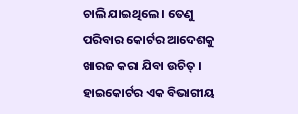ଚାଲି ଯାଇଥିଲେ । ତେଣୁ ପରିବାର କୋର୍ଟର ଆଦେଶକୁ ଖାରଜ କରା ଯିବା ଉଚିତ୍ । ହାଇକୋର୍ଟର ଏକ ବିଭାଗୀୟ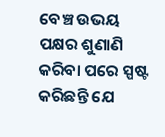ବେଞ୍ଚ ଉଭୟ ପକ୍ଷର ଶୁଣାଣି କରିବା ପରେ ସ୍ପଷ୍ଟ କରିଛନ୍ତି ଯେ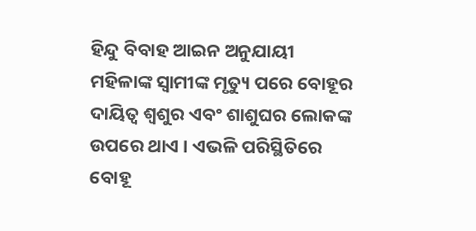ହିନ୍ଦୁ ବିବାହ ଆଇନ ଅନୁଯାୟୀ ମହିଳାଙ୍କ ସ୍ୱାମୀଙ୍କ ମୃତ୍ୟୁ ପରେ ବୋହୂର ଦାୟିତ୍ୱ ଶ୍ୱଶୁର ଏବଂ ଶାଶୁଘର ଲୋକଙ୍କ ଉପରେ ଥାଏ । ଏଭଳି ପରିସ୍ଥିତିରେ ବୋହୂ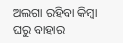ଅଲଗା ରହିବା କିମ୍ବା ଘରୁ ବାହାର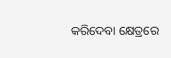କରିଦେବା କ୍ଷେତ୍ରରେ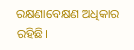ରକ୍ଷଣାବେକ୍ଷଣ ଅଧିକାର ରହିଛି।